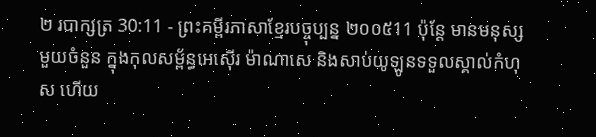២ របាក្សត្រ 30:11 - ព្រះគម្ពីរភាសាខ្មែរបច្ចុប្បន្ន ២០០៥11 ប៉ុន្តែ មានមនុស្សមួយចំនួន ក្នុងកុលសម្ព័ន្ធអេស៊ើរ ម៉ាណាសេ និងសាប់យូឡូនទទួលស្គាល់កំហុស ហើយ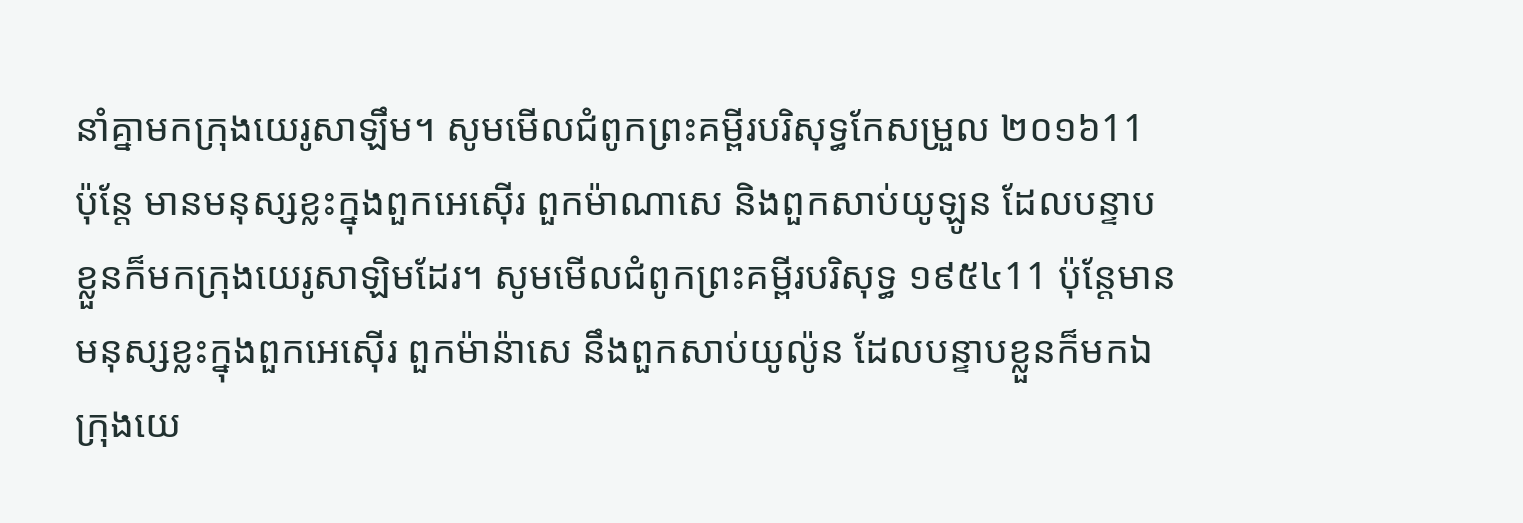នាំគ្នាមកក្រុងយេរូសាឡឹម។ សូមមើលជំពូកព្រះគម្ពីរបរិសុទ្ធកែសម្រួល ២០១៦11 ប៉ុន្តែ មានមនុស្សខ្លះក្នុងពួកអេស៊ើរ ពួកម៉ាណាសេ និងពួកសាប់យូឡូន ដែលបន្ទាបខ្លួនក៏មកក្រុងយេរូសាឡិមដែរ។ សូមមើលជំពូកព្រះគម្ពីរបរិសុទ្ធ ១៩៥៤11 ប៉ុន្តែមានមនុស្សខ្លះក្នុងពួកអេស៊ើរ ពួកម៉ាន៉ាសេ នឹងពួកសាប់យូល៉ូន ដែលបន្ទាបខ្លួនក៏មកឯក្រុងយេ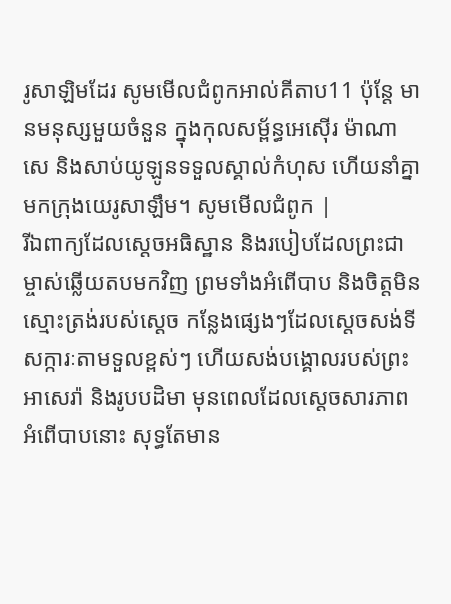រូសាឡិមដែរ សូមមើលជំពូកអាល់គីតាប11 ប៉ុន្តែ មានមនុស្សមួយចំនួន ក្នុងកុលសម្ព័ន្ធអេស៊ើរ ម៉ាណាសេ និងសាប់យូឡូនទទួលស្គាល់កំហុស ហើយនាំគ្នាមកក្រុងយេរូសាឡឹម។ សូមមើលជំពូក |
រីឯពាក្យដែលស្ដេចអធិស្ឋាន និងរបៀបដែលព្រះជាម្ចាស់ឆ្លើយតបមកវិញ ព្រមទាំងអំពើបាប និងចិត្តមិនស្មោះត្រង់របស់ស្ដេច កន្លែងផ្សេងៗដែលស្ដេចសង់ទីសក្ការៈតាមទួលខ្ពស់ៗ ហើយសង់បង្គោលរបស់ព្រះអាសេរ៉ា និងរូបបដិមា មុនពេលដែលស្ដេចសារភាពអំពើបាបនោះ សុទ្ធតែមាន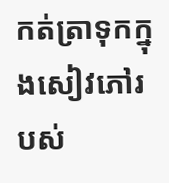កត់ត្រាទុកក្នុងសៀវភៅរបស់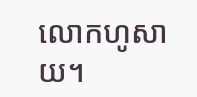លោកហូសាយ។